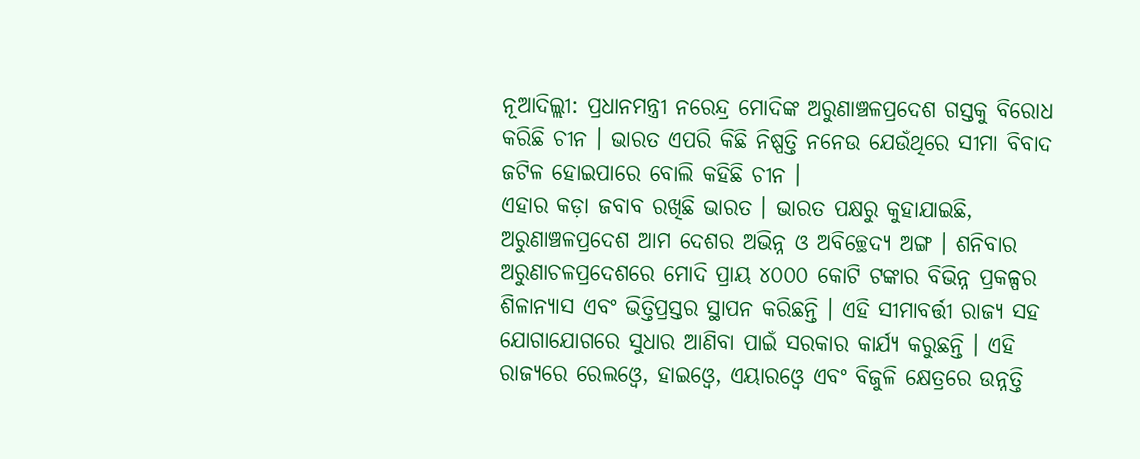ନୂଆଦିଲ୍ଲୀ: ପ୍ରଧାନମନ୍ତ୍ରୀ ନରେନ୍ଦ୍ର ମୋଦିଙ୍କ ଅରୁଣାଞ୍ଚଳପ୍ରଦେଶ ଗସ୍ତକୁ ବିରୋଧ କରିଛି ଚୀନ । ଭାରତ ଏପରି କିଛି ନିଷ୍ପତ୍ତି ନନେଉ ଯେଉଁଥିରେ ସୀମା ବିବାଦ ଜଟିଳ ହୋଇପାରେ ବୋଲି କହିଛି ଚୀନ ।
ଏହାର କଡ଼ା ଜବାବ ରଖିଛି ଭାରତ । ଭାରତ ପକ୍ଷରୁ କୁହାଯାଇଛି, ଅରୁଣାଞ୍ଚଳପ୍ରଦେଶ ଆମ ଦେଶର ଅଭିନ୍ନ ଓ ଅବିଚ୍ଛେଦ୍ୟ ଅଙ୍ଗ । ଶନିବାର ଅରୁଣାଚଳପ୍ରଦେଶରେ ମୋଦି ପ୍ରାୟ ୪୦୦୦ କୋଟି ଟଙ୍କାର ବିଭିନ୍ନ ପ୍ରକଳ୍ପର ଶିଳାନ୍ୟାସ ଏବଂ ଭିତ୍ତିପ୍ରସ୍ତର ସ୍ଥାପନ କରିଛନ୍ତି । ଏହି ସୀମାବର୍ତ୍ତୀ ରାଜ୍ୟ ସହ ଯୋଗାଯୋଗରେ ସୁଧାର ଆଣିବା ପାଇଁ ସରକାର କାର୍ଯ୍ୟ କରୁଛନ୍ତି । ଏହି ରାଜ୍ୟରେ ରେଲଓ୍ୱେ, ହାଇଓ୍ୱେ, ଏୟାରଓ୍ୱେ ଏବଂ ବିଜୁଳି କ୍ଷେତ୍ରରେ ଉନ୍ନତ୍ତି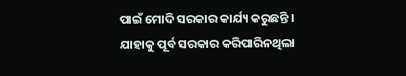ପାଇଁ ମୋଦି ସରକାର କାର୍ଯ୍ୟ କରୁଛନ୍ତି । ଯାହାକୁ ପୂର୍ବ ସରକାର କରିପାରିନଥିଲା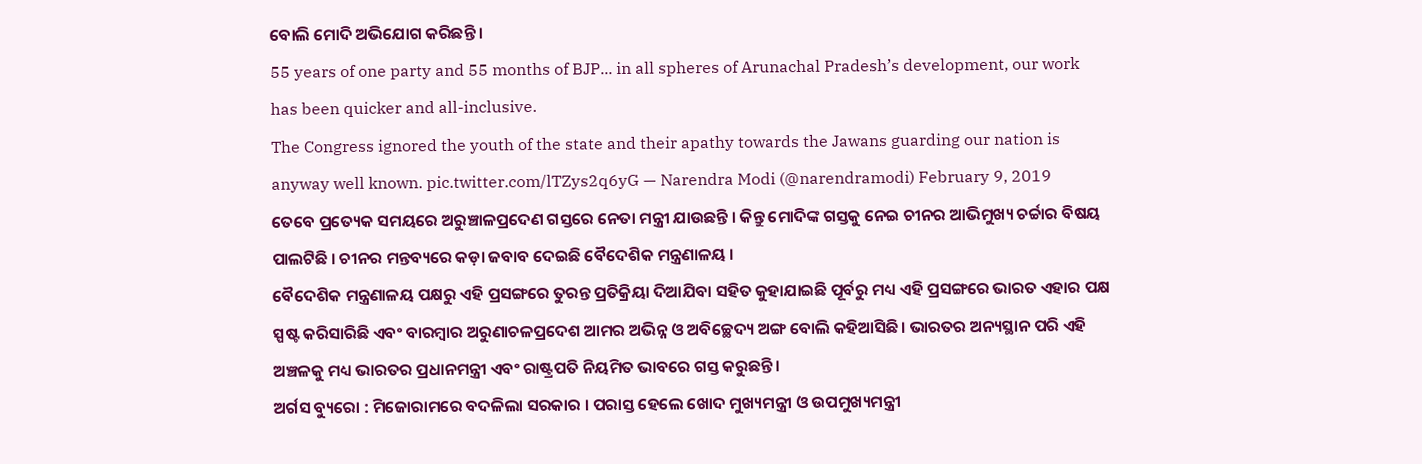ବୋଲି ମୋଦି ଅଭିଯୋଗ କରିଛନ୍ତି ।
55 years of one party and 55 months of BJP... in all spheres of Arunachal Pradesh’s development, our work has been quicker and all-inclusive.
The Congress ignored the youth of the state and their apathy towards the Jawans guarding our nation is anyway well known. pic.twitter.com/lTZys2q6yG — Narendra Modi (@narendramodi) February 9, 2019
ତେବେ ପ୍ରତ୍ୟେକ ସମୟରେ ଅରୁଞ୍ଚାଳପ୍ରଦେଣ ଗସ୍ତରେ ନେତା ମନ୍ତ୍ରୀ ଯାଉଛନ୍ତି । କିନ୍ତୁ ମୋଦିଙ୍କ ଗସ୍ତକୁ ନେଇ ଚୀନର ଆଭିମୁଖ୍ୟ ଚର୍ଚ୍ଚାର ବିଷୟ ପାଲଟିଛି । ଚୀନର ମନ୍ତବ୍ୟରେ କଡ଼ା ଜବାବ ଦେଇଛି ବୈଦେଶିକ ମନ୍ତ୍ରଣାଳୟ ।
ବୈଦେଶିକ ମନ୍ତ୍ରଣାଳୟ ପକ୍ଷରୁ ଏହି ପ୍ରସଙ୍ଗରେ ତୁରନ୍ତ ପ୍ରତିକ୍ରିୟା ଦିଆଯିବା ସହିତ କୁହାଯାଇଛି ପୂର୍ବରୁ ମଧ୍ୟ ଏହି ପ୍ରସଙ୍ଗରେ ଭାରତ ଏହାର ପକ୍ଷ ସ୍ପଷ୍ଟ କରିସାରିଛି ଏବଂ ବାରମ୍ବାର ଅରୁଣାଚଳପ୍ରଦେଶ ଆମର ଅଭିନ୍ନ ଓ ଅବିଚ୍ଛେଦ୍ୟ ଅଙ୍ଗ ବୋଲି କହିଆସିଛି। ଭାରତର ଅନ୍ୟସ୍ଥାନ ପରି ଏହି ଅଞ୍ଚଳକୁ ମଧ୍ୟ ଭାରତର ପ୍ରଧାନମନ୍ତ୍ରୀ ଏବଂ ରାଷ୍ଟ୍ରପତି ନିୟମିତ ଭାବରେ ଗସ୍ତ କରୁଛନ୍ତି।
ଅର୍ଗସ ବ୍ୟୁରୋ : ମିଜୋରାମରେ ବଦଳିଲା ସରକାର । ପରାସ୍ତ ହେଲେ ଖୋଦ ମୁଖ୍ୟମନ୍ତ୍ରୀ ଓ ଉପମୁଖ୍ୟମନ୍ତ୍ରୀ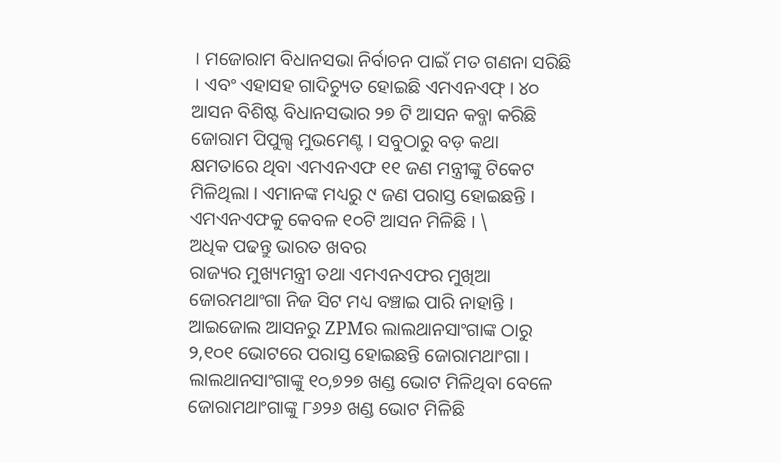। ମଜୋରାମ ବିଧାନସଭା ନିର୍ବାଚନ ପାଇଁ ମତ ଗଣନା ସରିଛି । ଏବଂ ଏହାସହ ଗାଦିଚ୍ୟୁତ ହୋଇଛି ଏମଏନଏଫ୍ । ୪୦ ଆସନ ବିଶିଷ୍ଟ ବିଧାନସଭାର ୨୭ ଟି ଆସନ କବ୍ଜା କରିଛି ଜୋରାମ ପିପୁଲ୍ସ ମୁଭମେଣ୍ଟ । ସବୁଠାରୁ ବଡ଼ କଥା କ୍ଷମତାରେ ଥିବା ଏମଏନଏଫ ୧୧ ଜଣ ମନ୍ତ୍ରୀଙ୍କୁ ଟିକେଟ ମିଳିଥିଲା । ଏମାନଙ୍କ ମଧ୍ୟରୁ ୯ ଜଣ ପରାସ୍ତ ହୋଇଛନ୍ତି । ଏମଏନଏଫକୁ କେବଳ ୧୦ଟି ଆସନ ମିଳିଛି । \
ଅଧିକ ପଢନ୍ତୁ ଭାରତ ଖବର
ରାଜ୍ୟର ମୁଖ୍ୟମନ୍ତ୍ରୀ ତଥା ଏମଏନଏଫର ମୁଖିଆ ଜୋରମଥାଂଗା ନିଜ ସିଟ ମଧ୍ୟ ବଞ୍ଚାଇ ପାରି ନାହାନ୍ତି । ଆଇଜୋଲ ଆସନରୁ ZPMର ଲାଲଥାନସାଂଗାଙ୍କ ଠାରୁ ୨,୧୦୧ ଭୋଟରେ ପରାସ୍ତ ହୋଇଛନ୍ତି ଜୋରାମଥାଂଗା । ଲାଲଥାନସାଂଗାଙ୍କୁ ୧୦,୭୨୭ ଖଣ୍ଡ ଭୋଟ ମିଳିଥିବା ବେଳେ ଜୋରାମଥାଂଗାଙ୍କୁ ୮୬୨୬ ଖଣ୍ଡ ଭୋଟ ମିଳିଛି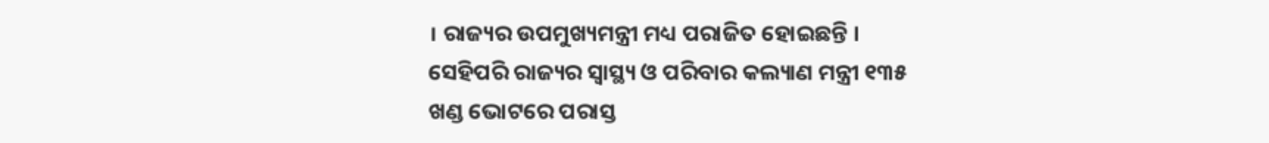। ରାଜ୍ୟର ଉପମୁଖ୍ୟମନ୍ତ୍ରୀ ମଧ୍ୟ ପରାଜିତ ହୋଇଛନ୍ତି ।
ସେହିପରି ରାଜ୍ୟର ସ୍ବାସ୍ଥ୍ୟ ଓ ପରିବାର କଲ୍ୟାଣ ମନ୍ତ୍ରୀ ୧୩୫ ଖଣ୍ଡ ଭୋଟରେ ପରାସ୍ତ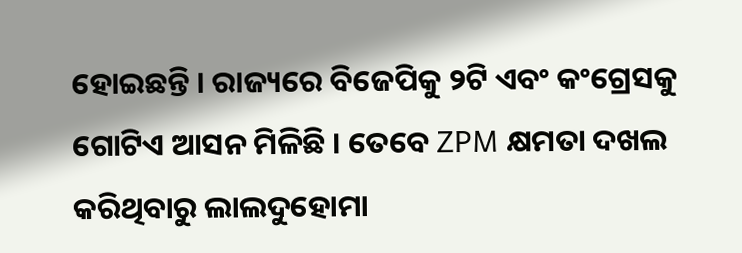ହୋଇଛନ୍ତି । ରାଜ୍ୟରେ ବିଜେପିକୁ ୨ଟି ଏବଂ କଂଗ୍ରେସକୁ ଗୋଟିଏ ଆସନ ମିଳିଛି । ତେବେ ZPM କ୍ଷମତା ଦଖଲ କରିଥିବାରୁ ଲାଲଦୁହୋମା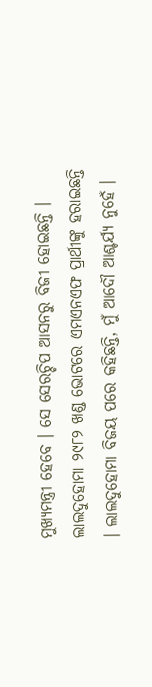ମୁଖ୍ୟମନ୍ତ୍ରୀ ହେବେ । ସେ ସେରଚ୍ଚିପ ଆସନରୁ ବିଜୀ ହୋଇଛନ୍ତି । ଲାଲଦୁହୋମା ୨୯୮୨ ଖଣ୍ଡ ଭୋଟରେ ଏମଏନଏଫ ପ୍ରାର୍ଥୀଙ୍କୁ ହରାଇଛନ୍ତି । ଲାଲଦୁହୋମା ବିଜୟ ପରେ କହିଛନ୍ତି, ମୁଁ ଆଦୌ ଆଶ୍ଚର୍ଯ୍ୟ ନୁହେଁ ।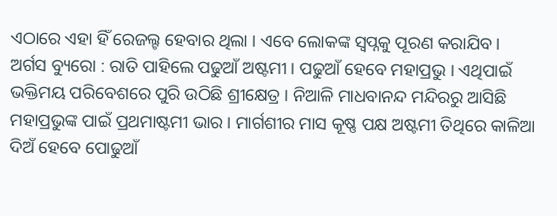ଏଠାରେ ଏହା ହିଁ ରେଜଲ୍ଟ ହେବାର ଥିଲା । ଏବେ ଲୋକଙ୍କ ସ୍ୱପ୍ନକୁ ପୂରଣ କରାଯିବ ।
ଅର୍ଗସ ବ୍ୟୁରୋ : ରାତି ପାହିଲେ ପଢୁଆଁ ଅଷ୍ଟମୀ । ପଢୁଆଁ ହେବେ ମହାପ୍ରଭୁ । ଏଥିପାଇଁ ଭକ୍ତିମୟ ପରିବେଶରେ ପୁରି ଉଠିଛି ଶ୍ରୀକ୍ଷେତ୍ର । ନିଆଳି ମାଧବାନନ୍ଦ ମନ୍ଦିରରୁ ଆସିଛି ମହାପ୍ରଭୁଙ୍କ ପାଇଁ ପ୍ରଥମାଷ୍ଟମୀ ଭାର । ମାର୍ଗଶୀର ମାସ କୂଷ୍ଣ ପକ୍ଷ ଅଷ୍ଟମୀ ତିଥିରେ କାଳିଆ ଦିଅଁ ହେବେ ପୋଢୁଆଁ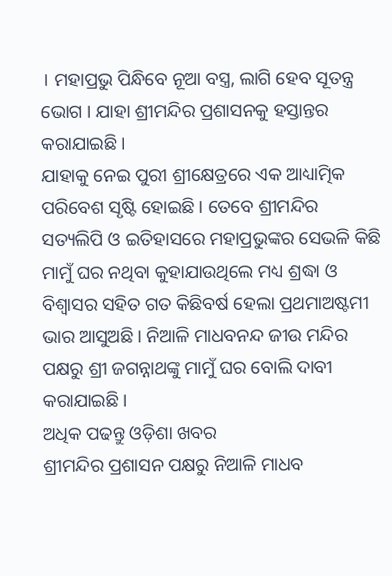। ମହାପ୍ରଭୁ ପିନ୍ଧିବେ ନୂଆ ବସ୍ତ୍ର, ଲାଗି ହେବ ସୂତନ୍ତ୍ର ଭୋଗ । ଯାହା ଶ୍ରୀମନ୍ଦିର ପ୍ରଶାସନକୁ ହସ୍ତାନ୍ତର କରାଯାଇଛି ।
ଯାହାକୁ ନେଇ ପୁରୀ ଶ୍ରୀକ୍ଷେତ୍ରରେ ଏକ ଆଧ୍ୟାତ୍ମିକ ପରିବେଶ ସୃଷ୍ଟି ହୋଇଛି । ତେବେ ଶ୍ରୀମନ୍ଦିର ସତ୍ୟଲିପି ଓ ଇତିହାସରେ ମହାପ୍ରଭୁଙ୍କର ସେଭଳି କିଛି ମାମୁଁ ଘର ନଥିବା କୁହାଯାଉଥିଲେ ମଧ୍ୟ ଶ୍ରଦ୍ଧା ଓ ବିଶ୍ୱାସର ସହିତ ଗତ କିଛିବର୍ଷ ହେଲା ପ୍ରଥମାଅଷ୍ଟମୀ ଭାର ଆସୁଅଛି । ନିଆଳି ମାଧବନନ୍ଦ ଜୀଉ ମନ୍ଦିର ପକ୍ଷରୁ ଶ୍ରୀ ଜଗନ୍ନାଥଙ୍କୁ ମାମୁଁ ଘର ବୋଲି ଦାବୀ କରାଯାଇଛି ।
ଅଧିକ ପଢନ୍ତୁ ଓଡ଼ିଶା ଖବର
ଶ୍ରୀମନ୍ଦିର ପ୍ରଶାସନ ପକ୍ଷରୁ ନିଆଳି ମାଧବ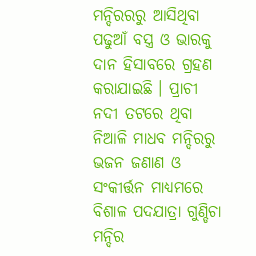ମନ୍ଦିରରରୁ ଆସିଥିବା ପଢୁଆଁ ବସ୍ତ୍ର ଓ ଭାରକୁ ଦାନ ହିସାବରେ ଗ୍ରହଣ କରାଯାଇଛି । ପ୍ରାଚୀ ନଦୀ ତଟରେ ଥିବା ନିଆଳି ମାଧବ ମନ୍ଦିରରୁ ଭଜନ ଜଣାଣ ଓ ସଂକୀର୍ତ୍ତନ ମାଧ୍ୟମରେ ବିଶାଳ ପଦଯାତ୍ରା ଗୁଣ୍ଡିଚା ମନ୍ଦିର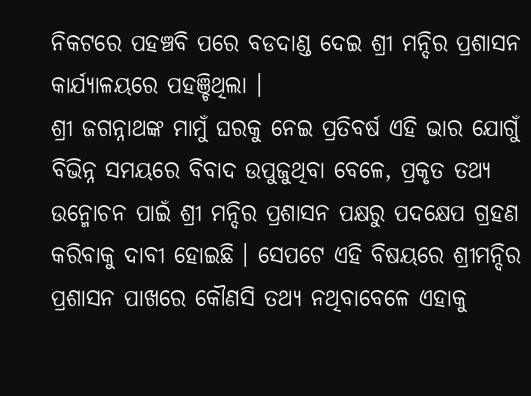ନିକଟରେ ପହଞ୍ଚବି ପରେ ବଡଦାଣ୍ଡ ଦେଇ ଶ୍ରୀ ମନ୍ଦିର ପ୍ରଶାସନ କାର୍ଯ୍ୟାଳୟରେ ପହଞ୍ଚିଥିଲା ।
ଶ୍ରୀ ଜଗନ୍ନାଥଙ୍କ ମାମୁଁ ଘରକୁ ନେଇ ପ୍ରତିବର୍ଷ ଏହି ଭାର ଯୋଗୁଁ ବିଭିନ୍ନ ସମୟରେ ବିବାଦ ଉପୁଜୁଥିବା ବେଳେ, ପ୍ରକୃତ ତଥ୍ୟ ଉନ୍ମୋଚନ ପାଇଁ ଶ୍ରୀ ମନ୍ଦିର ପ୍ରଶାସନ ପକ୍ଷରୁ ପଦକ୍ଷେପ ଗ୍ରହଣ କରିବାକୁ ଦାବୀ ହୋଇଛି । ସେପଟେ ଏହି ବିଷୟରେ ଶ୍ରୀମନ୍ଦିର ପ୍ରଶାସନ ପାଖରେ କୌଣସି ତଥ୍ୟ ନଥିବାବେଳେ ଏହାକୁ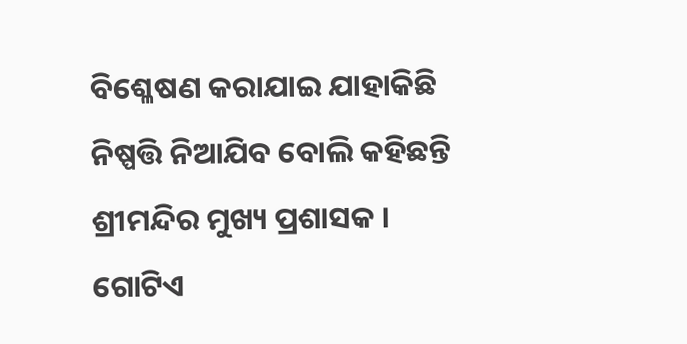ବିଶ୍ଳେଷଣ କରାଯାଇ ଯାହାକିଛି ନିଷ୍ପତ୍ତି ନିଆଯିବ ବୋଲି କହିଛନ୍ତି ଶ୍ରୀମନ୍ଦିର ମୁଖ୍ୟ ପ୍ରଶାସକ । ଗୋଟିଏ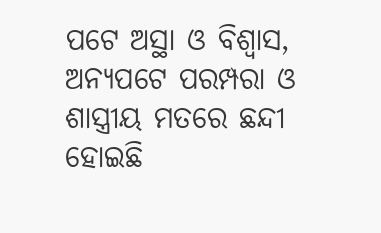ପଟେ ଅସ୍ଥା ଓ ବିଶ୍ୱାସ, ଅନ୍ୟପଟେ ପରମ୍ପରା ଓ ଶାସ୍ତ୍ରୀୟ ମତରେ ଛନ୍ଦୀ ହୋଇଛି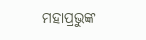ମହାପ୍ରଭୁଙ୍କ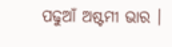ପଢୁଆଁ ଅଷ୍ଟମୀ ଭାର ।